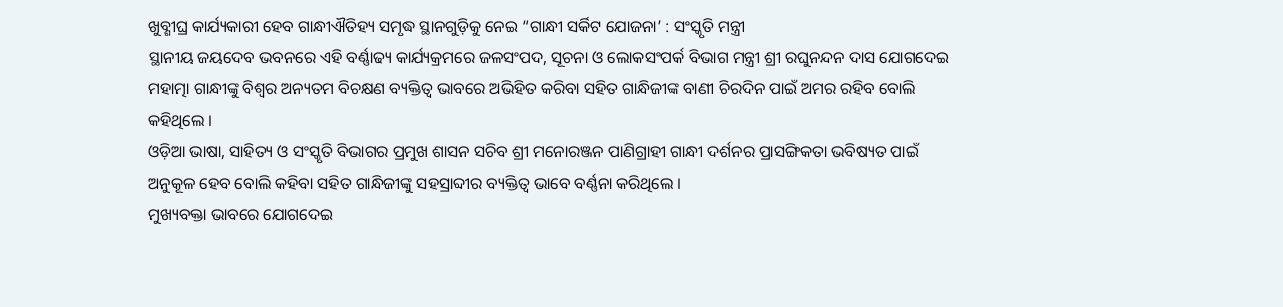ଖୁବ୍ଶୀଘ୍ର କାର୍ଯ୍ୟକାରୀ ହେବ ଗାନ୍ଧୀଐତିହ୍ୟ ସମୃଦ୍ଧ ସ୍ଥାନଗୁଡ଼ିକୁ ନେଇ “ଗାନ୍ଧୀ ସର୍କିଟ ଯୋଜନା’ : ସଂସ୍କୃତି ମନ୍ତ୍ରୀ
ସ୍ଥାନୀୟ ଜୟଦେବ ଭବନରେ ଏହି ବର୍ଣ୍ଣାଢ୍ୟ କାର୍ଯ୍ୟକ୍ରମରେ ଜଳସଂପଦ, ସୂଚନା ଓ ଲୋକସଂପର୍କ ବିଭାଗ ମନ୍ତ୍ରୀ ଶ୍ରୀ ରଘୁନନ୍ଦନ ଦାସ ଯୋଗଦେଇ ମହାତ୍ମା ଗାନ୍ଧୀଙ୍କୁ ବିଶ୍ୱର ଅନ୍ୟତମ ବିଚକ୍ଷଣ ବ୍ୟକ୍ତିତ୍ୱ ଭାବରେ ଅଭିହିତ କରିବା ସହିତ ଗାନ୍ଧିଜୀଙ୍କ ବାଣୀ ଚିରଦିନ ପାଇଁ ଅମର ରହିବ ବୋଲି କହିଥିଲେ ।
ଓଡ଼ିଆ ଭାଷା, ସାହିତ୍ୟ ଓ ସଂସ୍କୃତି ବିଭାଗର ପ୍ରମୁଖ ଶାସନ ସଚିବ ଶ୍ରୀ ମନୋରଞ୍ଜନ ପାଣିଗ୍ରାହୀ ଗାନ୍ଧୀ ଦର୍ଶନର ପ୍ରାସଙ୍ଗିକତା ଭବିଷ୍ୟତ ପାଇଁ ଅନୁକୂଳ ହେବ ବୋଲି କହିବା ସହିତ ଗାନ୍ଧିଜୀଙ୍କୁ ସହସ୍ରାବ୍ଦୀର ବ୍ୟକ୍ତିତ୍ୱ ଭାବେ ବର୍ଣ୍ଣନା କରିଥିଲେ ।
ମୁଖ୍ୟବକ୍ତା ଭାବରେ ଯୋଗଦେଇ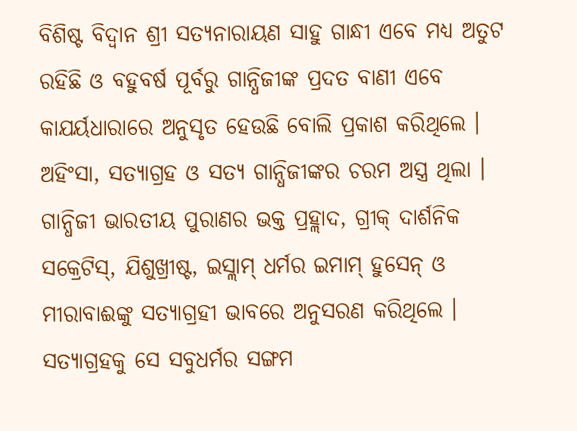ବିଶିଷ୍ଟ ବିଦ୍ୱାନ ଶ୍ରୀ ସତ୍ୟନାରାୟଣ ସାହୁ ଗାନ୍ଧୀ ଏବେ ମଧ୍ୟ ଅତୁଟ ରହିଛି ଓ ବହୁବର୍ଷ ପୂର୍ବରୁ ଗାନ୍ଧିଜୀଙ୍କ ପ୍ରଦତ ବାଣୀ ଏବେ କାଯର୍ୟଧାରାରେ ଅନୁସୃତ ହେଉଛି ବୋଲି ପ୍ରକାଶ କରିଥିଲେ । ଅହିଂସା, ସତ୍ୟାଗ୍ରହ ଓ ସତ୍ୟ ଗାନ୍ଧିଜୀଙ୍କର ଚରମ ଅସ୍ତ୍ର ଥିଲା । ଗାନ୍ଧିଜୀ ଭାରତୀୟ ପୁରାଣର ଭକ୍ତ ପ୍ରହ୍ଲାଦ, ଗ୍ରୀକ୍ ଦାର୍ଶନିକ ସକ୍ରେଟିସ୍, ଯିଶୁଖ୍ରୀଷ୍ଟ, ଇସ୍ଲାମ୍ ଧର୍ମର ଇମାମ୍ ହୁସେନ୍ ଓ ମୀରାବାଈଙ୍କୁ ସତ୍ୟାଗ୍ରହୀ ଭାବରେ ଅନୁସରଣ କରିଥିଲେ । ସତ୍ୟାଗ୍ରହକୁ ସେ ସବୁଧର୍ମର ସଙ୍ଗମ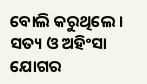ବୋଲି କରୁଥିଲେ । ସତ୍ୟ ଓ ଅହିଂସା ଯୋଗର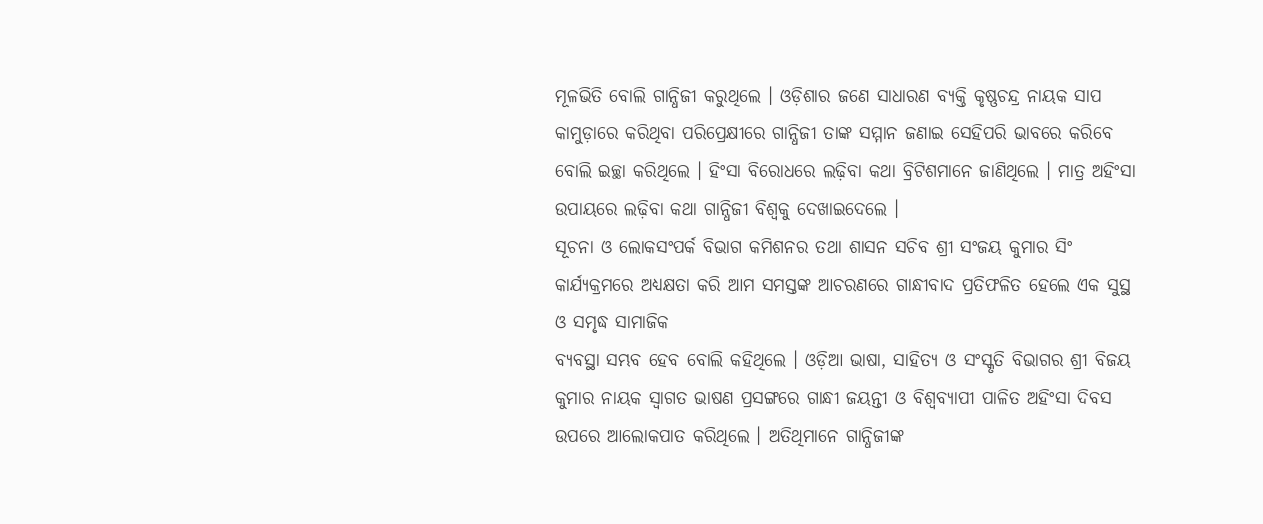ମୂଳଭିତି ବୋଲି ଗାନ୍ଧିଜୀ କରୁଥିଲେ । ଓଡ଼ିଶାର ଜଣେ ସାଧାରଣ ବ୍ୟକ୍ତି କୃଷ୍ଣଚନ୍ଦ୍ର ନାୟକ ସାପ କାମୁଡ଼ାରେ କରିଥିବା ପରିପ୍ରେକ୍ଷୀରେ ଗାନ୍ଧିଜୀ ତାଙ୍କ ସମ୍ମାନ ଜଣାଇ ସେହିପରି ଭାବରେ କରିବେ ବୋଲି ଇଚ୍ଛା କରିଥିଲେ । ହିଂସା ବିରୋଧରେ ଲଢ଼ିବା କଥା ବ୍ରିଟିଶମାନେ ଜାଣିଥିଲେ । ମାତ୍ର ଅହିଂସା ଉପାୟରେ ଲଢ଼ିବା କଥା ଗାନ୍ଧିଜୀ ବିଶ୍ୱକୁ ଦେଖାଇଦେଲେ ।
ସୂଚନା ଓ ଲୋକସଂପର୍କ ବିଭାଗ କମିଶନର ତଥା ଶାସନ ସଚିବ ଶ୍ରୀ ସଂଜୟ କୁମାର ସିଂ କାର୍ଯ୍ୟକ୍ରମରେ ଅଧ୍ୟକ୍ଷତା କରି ଆମ ସମସ୍ତଙ୍କ ଆଚରଣରେ ଗାନ୍ଧୀବାଦ ପ୍ରତିଫଳିତ ହେଲେ ଏକ ସୁସ୍ଥ ଓ ସମୃଦ୍ଧ ସାମାଜିକ
ବ୍ୟବସ୍ଥା ସମ୍ଭବ ହେବ ବୋଲି କହିଥିଲେ । ଓଡ଼ିଆ ଭାଷା, ସାହିତ୍ୟ ଓ ସଂସ୍କୃତି ବିଭାଗର ଶ୍ରୀ ବିଜୟ କୁମାର ନାୟକ ସ୍ୱାଗତ ଭାଷଣ ପ୍ରସଙ୍ଗରେ ଗାନ୍ଧୀ ଜୟନ୍ତୀ ଓ ବିଶ୍ୱବ୍ୟାପୀ ପାଳିତ ଅହିଂସା ଦିବସ ଉପରେ ଆଲୋକପାତ କରିଥିଲେ । ଅତିଥିମାନେ ଗାନ୍ଧିଜୀଙ୍କ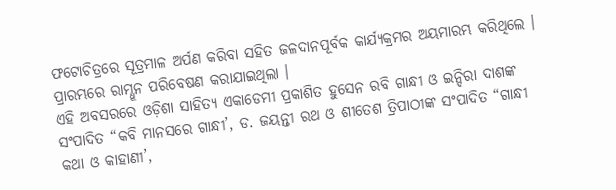ଫଟୋଚିତ୍ରରେ ସୂତ୍ରମାଳ ଅର୍ପଣ କରିବା ସହିତ ଜଳଦାନପୂର୍ବକ କାର୍ଯ୍ୟକ୍ରମର ଅୟମାରମ୍ଭ କରିଥିଲେ । ପ୍ରାରମ୍ଭରେ ରାମ୍ଧୂନ ପରିବେଷଣ କରାଯାଇଥିଲା ।
ଏହି ଅବସରରେ ଓଡ଼ିଶା ସାହିତ୍ୟ ଏକାଡେମୀ ପ୍ରକାଶିତ ହୁସେନ ରବି ଗାନ୍ଧୀ ଓ ଇନ୍ଦିରା ଦାଶଙ୍କ ସଂପାଦିତ “କବି ମାନସରେ ଗାନ୍ଧୀ’, ଡ. ଜୟନ୍ତୀ ରଥ ଓ ଶୀତେଶ ତ୍ରିପାଠୀଙ୍କ ସଂପାଦିତ “ଗାନ୍ଧୀ କଥା ଓ କାହାଣୀ’,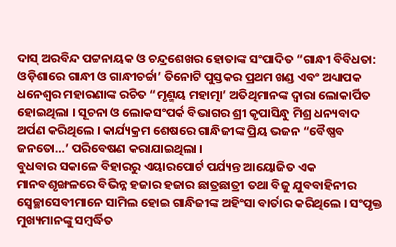ଦାସ୍ ଅରବିନ୍ଦ ପଟ୍ଟନାୟକ ଓ ଚନ୍ଦ୍ରଶେଖର ହୋତାଙ୍କ ସଂପାଦିତ “ଗାନ୍ଧୀ ବିବିଧତା: ଓଡ଼ିଶାରେ ଗାନ୍ଧୀ ଓ ଗାନ୍ଧୀଚର୍ଚ୍ଚା’ ତିନୋଟି ପୁସ୍ତକର ପ୍ରଥମ ଖଣ୍ଡ ଏବଂ ଅଧ୍ୟାପକ ଧନେଶ୍ୱର ମହାରଣାଙ୍କ ରଚିତ “ମୃଣ୍ମୟ ମହାତ୍ମା’ ଅତିଥିମାନଙ୍କ ଦ୍ୱାରା ଲୋକାର୍ପିତ ହୋଇଥିଲା । ସୂଚନା ଓ ଲୋକସଂପର୍କ ବିଭାଗର ଶ୍ରୀ କୃପାସିନ୍ଧୁ ମିଶ୍ର ଧନ୍ୟବାଦ ଅର୍ପଣ କରିଥିଲେ । କାର୍ଯ୍ୟକ୍ରମ ଶେଷରେ ଗାନ୍ଧିଜୀଙ୍କ ପ୍ରିୟ ଭଜନ “ବୈଷ୍ଣବ ଜନତୋ…’ ପରିବେଷଣ କରାଯାଇଥିଲା ।
ବୁଧବାର ସକାଳେ ବିହାରରୁ ଏୟାରପୋର୍ଟ ପର୍ଯ୍ୟନ୍ତ ଆୟୋଜିତ ଏକ ମାନବଶୃଙ୍ଖଳରେ ବିଭିନ୍ନ ହଜାର ହଜାର ଛାତ୍ରଛାତ୍ରୀ ତଥା ବିଜୁ ଯୁବବାହିନୀର ସ୍ୱେଚ୍ଛାସେବୀମାନେ ସାମିଲ ହୋଇ ଗାନ୍ଧିଜୀଙ୍କ ଅହିଂସା ବାର୍ତାର କରିଥିଲେ । ସଂପୃକ୍ତ ମୁଖ୍ୟମାନଙ୍କୁ ସମ୍ବର୍ଦ୍ଧିତ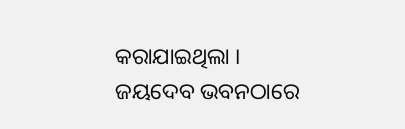କରାଯାଇଥିଲା ।
ଜୟଦେବ ଭବନଠାରେ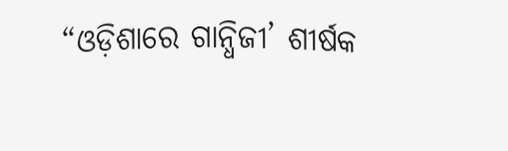“ଓଡ଼ିଶାରେ ଗାନ୍ଧିଜୀ’ ଶୀର୍ଷକ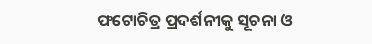ଫଟୋଚିତ୍ର ପ୍ରଦର୍ଶନୀକୁ ସୂଚନା ଓ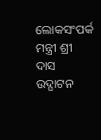ଲୋକସଂପର୍କ
ମନ୍ତ୍ରୀ ଶ୍ରୀ ଦାସ ଉଦ୍ଘାଟନ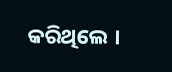କରିଥିଲେ ।